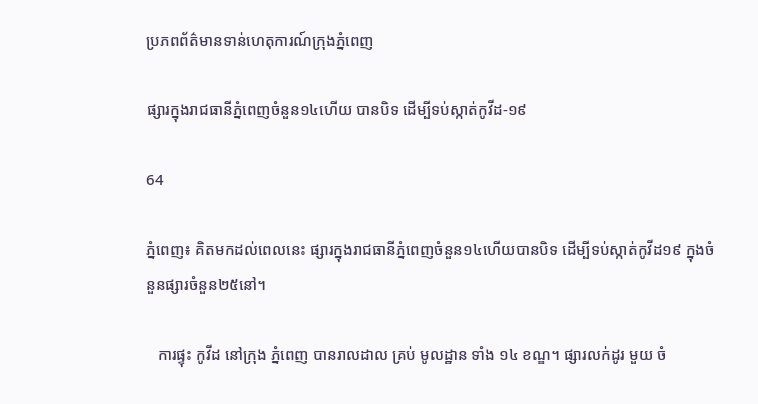ប្រភពព័ត៌មានទាន់ហេតុការណ៍ក្រុងភ្នំពេញ

ផ្សារក្នុងរាជធានីភ្នំពេញចំនួន១៤ហើយ បានបិទ ដើម្បីទប់ស្កាត់កូវីដ-១៩

64

ភ្នំពេញ៖ គិតមកដល់ពេលនេះ ផ្សារក្នុងរាជធានីភ្នំពេញចំនួន១៤ហើយបានបិទ ដើម្បីទប់ស្កាត់កូវីដ១៩ ក្នុងចំនួនផ្សារចំនួន២៥នៅ។

   ការផ្ទុះ កូវីដ នៅក្រុង ភ្នំពេញ បានរាលដាល គ្រប់ មូលដ្ឋាន ទាំង ១៤ ខណ្ឌ។ ផ្សារលក់ដូរ មួយ ចំ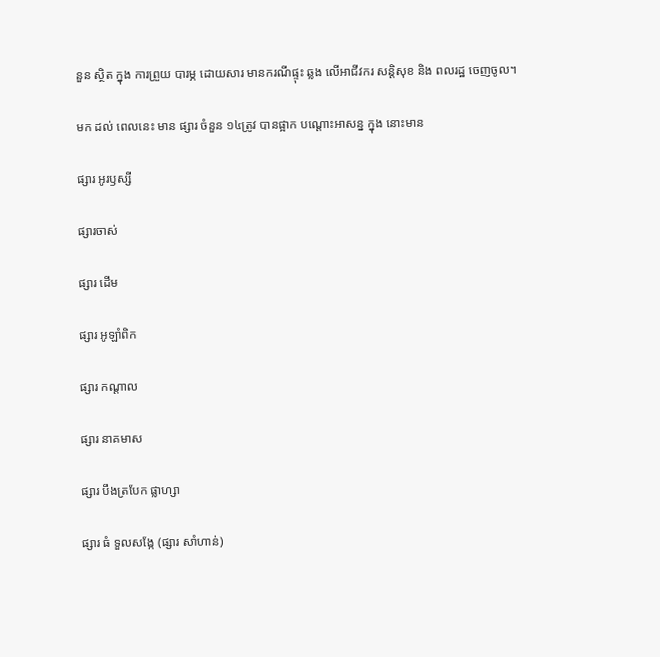នួន ស្ថិត ក្នុង ការព្រួយ បារម្ភ ដោយសារ មានករណីផ្ទុះ ឆ្លង លើអាជីវករ សន្តិសុខ និង ពលរដ្ឋ ចេញចូល។

មក ដល់ ពេលនេះ មាន ផ្សារ ចំនួន ១៤ត្រូវ បានផ្អាក បណ្តោះអាសន្ន ក្នុង នោះមាន

ផ្សារ អូរឫស្សី

ផ្សារចាស់

ផ្សារ ដើម

ផ្សារ អូឡាំពិក

ផ្សារ កណ្តាល

ផ្សារ នាគមាស

ផ្សារ បឹងត្របែក ផ្លាហ្សា

ផ្សារ ធំ ទួលសង្កែ (ផ្សារ សាំហាន់)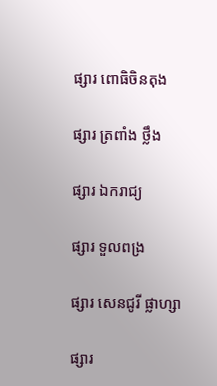ផ្សារ ពោធិចិនតុង

ផ្សារ ត្រពាំង ថ្លឹង

ផ្សារ ឯករាជ្យ

ផ្សារ ទួលពង្រ

ផ្សារ សេនជូរី ផ្លាហ្សា

ផ្សារ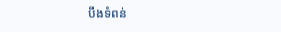បឹងទំពន់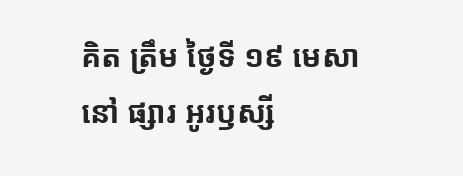គិត ត្រឹម ថ្ងៃទី ១៩ មេសា នៅ ផ្សារ អូរឫស្សី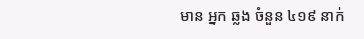មាន អ្នក ឆ្លង ចំនួន ៤១៩ នាក់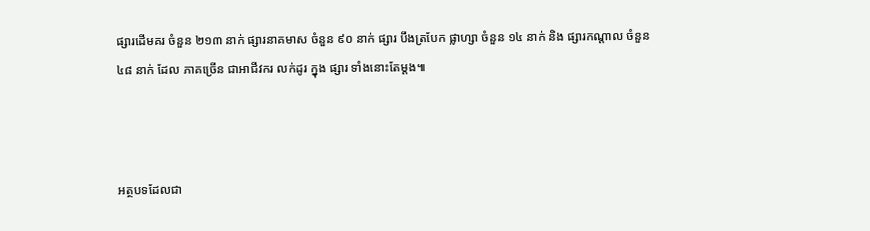ផ្សារដើមគរ ចំនួន ២១៣ នាក់ ផ្សារនាគមាស ចំនួន ៩០ នាក់ ផ្សារ បឹងត្របែក ផ្លាហ្សា ចំនួន ១៤ នាក់ និង ផ្សារកណ្តាល ចំនួន ៤៨ នាក់ ដែល ភាគច្រើន ជាអាជីវករ លក់ដូរ ក្នុង ផ្សារ ទាំងនោះតែម្តង៕



អត្ថបទដែលជា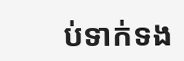ប់ទាក់ទង